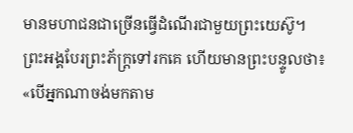មានមហាជនជាច្រើនធ្វើដំណើរជាមួយព្រះយេស៊ូ។ ព្រះអង្គបែរព្រះភ័ក្ត្រទៅរកគេ ហើយមានព្រះបន្ទូលថា៖ «បើអ្នកណាចង់មកតាម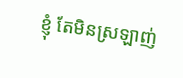ខ្ញុំ តែមិនស្រឡាញ់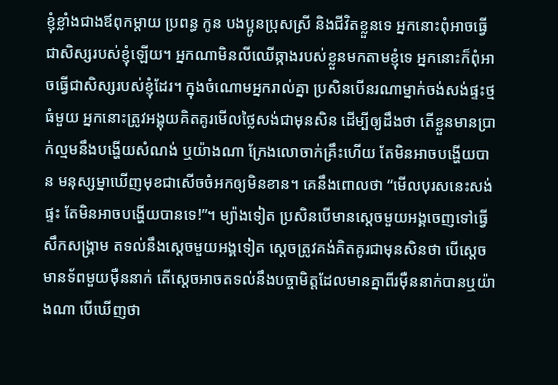ខ្ញុំខ្លាំងជាងឪពុកម្ដាយ ប្រពន្ធ កូន បងប្អូនប្រុសស្រី និងជីវិតខ្លួនទេ អ្នកនោះពុំអាចធ្វើជាសិស្សរបស់ខ្ញុំឡើយ។ អ្នកណាមិនលីឈើឆ្កាងរបស់ខ្លួនមកតាមខ្ញុំទេ អ្នកនោះក៏ពុំអាចធ្វើជាសិស្សរបស់ខ្ញុំដែរ។ ក្នុងចំណោមអ្នករាល់គ្នា ប្រសិនបើនរណាម្នាក់ចង់សង់ផ្ទះថ្មធំមួយ អ្នកនោះត្រូវអង្គុយគិតគូរមើលថ្លៃសង់ជាមុនសិន ដើម្បីឲ្យដឹងថា តើខ្លួនមានប្រាក់ល្មមនឹងបង្ហើយសំណង់ ឬយ៉ាងណា ក្រែងលោចាក់គ្រឹះហើយ តែមិនអាចបង្ហើយបាន មនុស្សម្នាឃើញមុខជាសើចចំអកឲ្យមិនខាន។ គេនឹងពោលថា “មើលបុរសនេះសង់ផ្ទះ តែមិនអាចបង្ហើយបានទេ!”។ ម្យ៉ាងទៀត ប្រសិនបើមានស្ដេចមួយអង្គចេញទៅធ្វើសឹកសង្គ្រាម តទល់នឹងស្ដេចមួយអង្គទៀត ស្ដេចត្រូវគង់គិតគូរជាមុនសិនថា បើស្ដេចមានទ័ពមួយម៉ឺននាក់ តើស្ដេចអាចតទល់នឹងបច្ចាមិត្តដែលមានគ្នាពីរម៉ឺននាក់បានឬយ៉ាងណា បើឃើញថា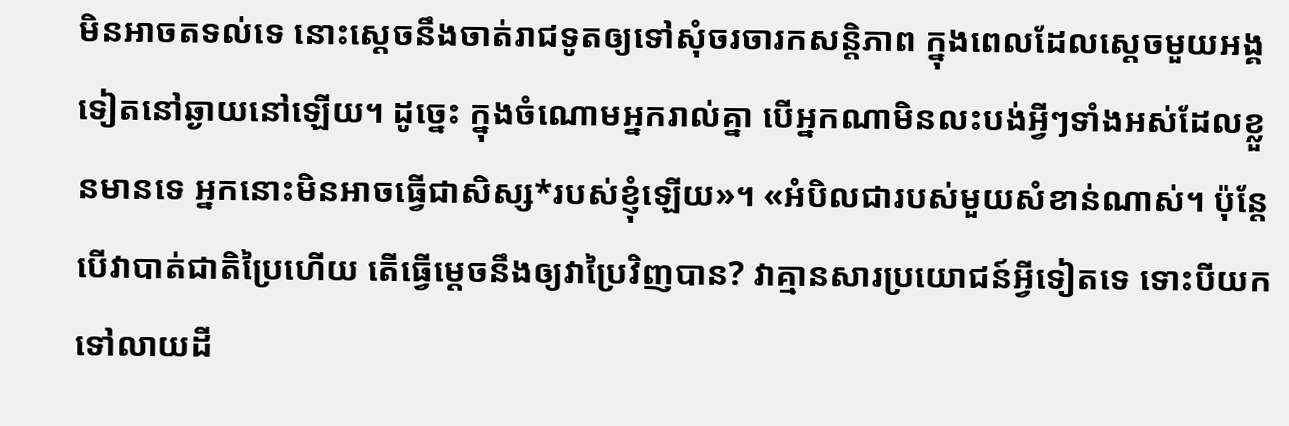មិនអាចតទល់ទេ នោះស្ដេចនឹងចាត់រាជទូតឲ្យទៅសុំចរចារកសន្តិភាព ក្នុងពេលដែលស្ដេចមួយអង្គទៀតនៅឆ្ងាយនៅឡើយ។ ដូច្នេះ ក្នុងចំណោមអ្នករាល់គ្នា បើអ្នកណាមិនលះបង់អ្វីៗទាំងអស់ដែលខ្លួនមានទេ អ្នកនោះមិនអាចធ្វើជាសិស្ស*របស់ខ្ញុំឡើយ»។ «អំបិលជារបស់មួយសំខាន់ណាស់។ ប៉ុន្តែ បើវាបាត់ជាតិប្រៃហើយ តើធ្វើម្ដេចនឹងឲ្យវាប្រៃវិញបាន? វាគ្មានសារប្រយោជន៍អ្វីទៀតទេ ទោះបីយកទៅលាយដី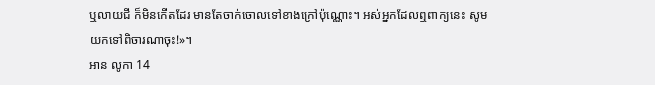ឬលាយជី ក៏មិនកើតដែរ មានតែចាក់ចោលទៅខាងក្រៅប៉ុណ្ណោះ។ អស់អ្នកដែលឮពាក្យនេះ សូមយកទៅពិចារណាចុះ!»។
អាន លូកា 14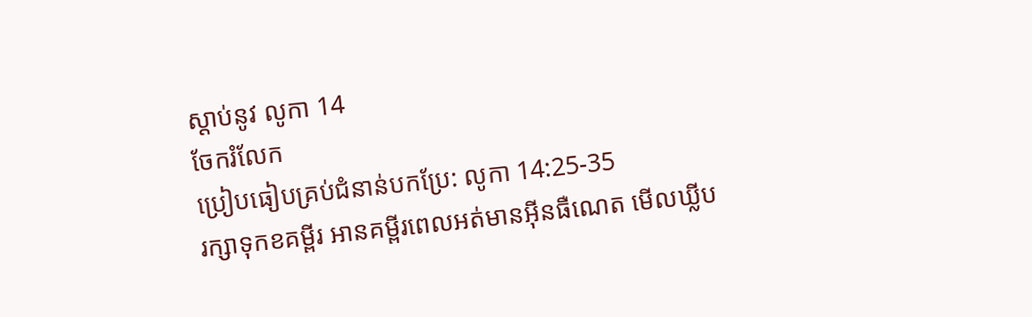ស្ដាប់នូវ លូកា 14
ចែករំលែក
ប្រៀបធៀបគ្រប់ជំនាន់បកប្រែ: លូកា 14:25-35
រក្សាទុកខគម្ពីរ អានគម្ពីរពេលអត់មានអ៊ីនធឺណេត មើលឃ្លីប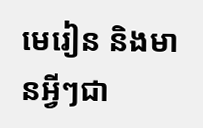មេរៀន និងមានអ្វីៗជា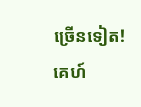ច្រើនទៀត!
គេហ៍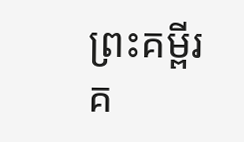ព្រះគម្ពីរ
គ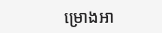ម្រោងអា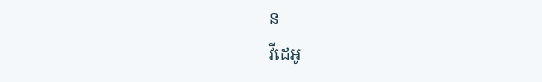ន
វីដេអូ